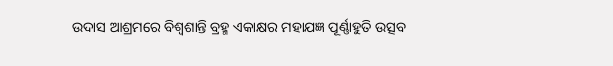ଉଦାସ ଆଶ୍ରମରେ ବିଶ୍ୱଶାନ୍ତି ବ୍ରହ୍ମ ଏକାକ୍ଷର ମହାଯଜ୍ଞ ପୂର୍ଣ୍ଣାହୁତି ଉତ୍ସବ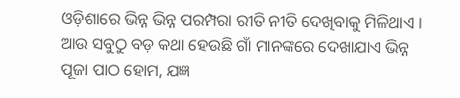ଓଡ଼ିଶାରେ ଭିନ୍ନ ଭିନ୍ନ ପରମ୍ପରା ରୀତି ନୀତି ଦେଖିବାକୁ ମିଳିଥାଏ । ଆଉ ସବୁଠୁ ବଡ଼ କଥା ହେଉଛି ଗାଁ ମାନଙ୍କରେ ଦେଖାଯାଏ ଭିନ୍ନ ପୂଜା ପାଠ ହୋମ, ଯଜ୍ଞ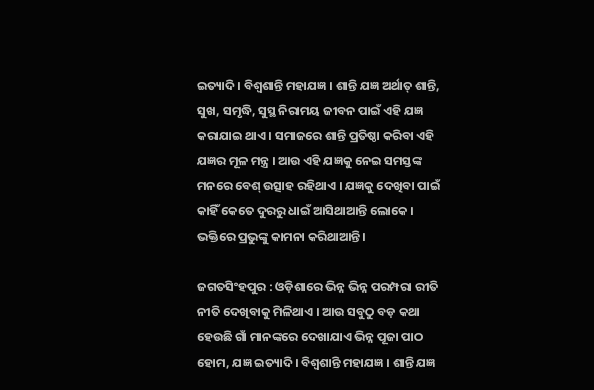ଇତ୍ୟାଦି । ବିଶ୍ୱଶାନ୍ତି ମହାଯଜ୍ଞ । ଶାନ୍ତି ଯଜ୍ଞ ଅର୍ଥାତ୍‌ ଶାନ୍ତି, ସୁଖ, ସମୃଦ୍ଧି, ସୁସ୍ଥ ନିରାମୟ ଜୀବନ ପାଇଁ ଏହି ଯଜ୍ଞ କରାଯାଇ ଥାଏ । ସମାଜରେ ଶାନ୍ତି ପ୍ରତିଷ୍ଠା କରିବା ଏହି ଯଜ୍ଞର ମୂଳ ମନ୍ତ୍ର । ଆଉ ଏହି ଯଜ୍ଞକୁ ନେଇ ସମସ୍ତଙ୍କ ମନରେ ବେଶ୍‌ ଉତ୍ସାହ ରହିଥାଏ । ଯଜ୍ଞକୁ ଦେଖିବା ପାଇଁ କାହିଁ କେତେ ଦୁରରୁ ଧାଇଁ ଆସିଥାଆନ୍ତି ଲୋକେ । ଭକ୍ତିରେ ପ୍ରଭୁଙ୍କୁ କାମନା କରିଥାଆନ୍ତି ।

ଜଗତସିଂହପୁର : ଓଡ଼ିଶାରେ ଭିନ୍ନ ଭିନ୍ନ ପରମ୍ପରା ରୀତି ନୀତି ଦେଖିବାକୁ ମିଳିଥାଏ । ଆଉ ସବୁଠୁ ବଡ଼ କଥା ହେଉଛି ଗାଁ ମାନଙ୍କରେ ଦେଖାଯାଏ ଭିନ୍ନ ପୂଜା ପାଠ ହୋମ, ଯଜ୍ଞ ଇତ୍ୟାଦି । ବିଶ୍ୱଶାନ୍ତି ମହାଯଜ୍ଞ । ଶାନ୍ତି ଯଜ୍ଞ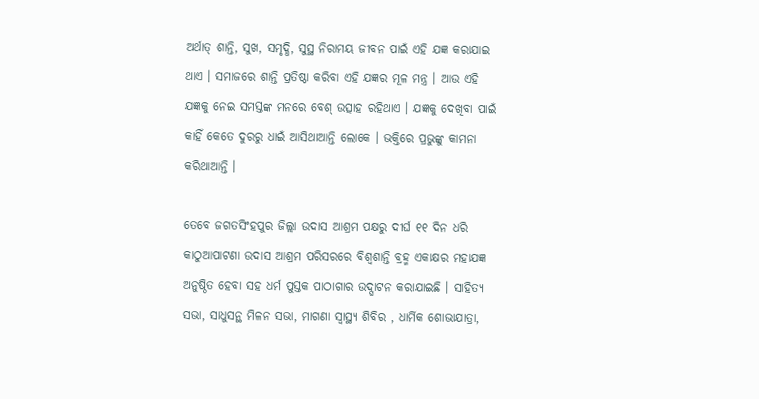ଅର୍ଥାତ୍‌ ଶାନ୍ତି, ସୁଖ, ସମୃଦ୍ଧି, ସୁସ୍ଥ ନିରାମୟ ଜୀବନ ପାଇଁ ଏହି ଯଜ୍ଞ କରାଯାଇ ଥାଏ । ସମାଜରେ ଶାନ୍ତି ପ୍ରତିଷ୍ଠା କରିବା ଏହି ଯଜ୍ଞର ମୂଳ ମନ୍ତ୍ର । ଆଉ ଏହି ଯଜ୍ଞକୁ ନେଇ ସମସ୍ତଙ୍କ ମନରେ ବେଶ୍‌ ଉତ୍ସାହ ରହିଥାଏ । ଯଜ୍ଞକୁ ଦେଖିବା ପାଇଁ କାହିଁ କେତେ ଦୁରରୁ ଧାଇଁ ଆସିଥାଆନ୍ତି ଲୋକେ । ଭକ୍ତିରେ ପ୍ରଭୁଙ୍କୁ କାମନା କରିଥାଆନ୍ତି ।

ତେବେ ଜଗତସିଂହପୁର ଜିଲ୍ଲା ଉଦାସ ଆଶ୍ରମ ପକ୍ଷରୁ ଦୀର୍ଘ ୧୧ ଦିନ ଧରି କାଠୁଆପାଟଣା ଉଦାସ ଆଶ୍ରମ ପରିସରରେ ବିଶ୍ୱଶାନ୍ତି ବ୍ରହ୍ମ ଏକାକ୍ଷର ମହାଯଜ୍ଞ ଅନୁଷ୍ଠିତ ହେବା ସହ ଧର୍ମ ପୁସ୍ତକ ପାଠାଗାର ଉଦ୍ଘାଟନ କରାଯାଇଛି । ସାହିତ୍ୟ ସଭା, ସାଧୁସନ୍ଥ ମିଳନ ସଭା, ମାଗଣା ସ୍ୱାସ୍ଥ୍ୟ ଶିବିର , ଧାର୍ମିକ ଶୋଭାଯାତ୍ରା,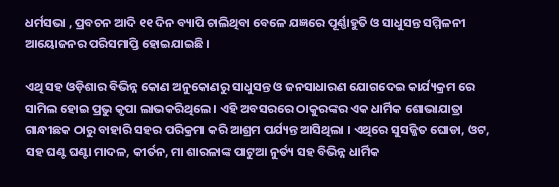ଧର୍ମସଭା , ପ୍ରବଚନ ଆଦି ୧୧ ଦିନ ବ୍ୟାପି ଚାଲିଥିବା ବେଳେ ଯଜ୍ଞରେ ପୂର୍ଣ୍ଣାହୁତି ଓ ସାଧୁସନ୍ତ ସମ୍ମିଳନୀ ଆୟୋଜନର ପରିସମାପ୍ତି ହୋଇଯାଇଛି ।

ଏଥି ସହ ଓଡ଼ିଶାର ବିଭିନ୍ନ କୋଣ ଅନୁକୋଣରୁ ସାଧୁସନ୍ତ ଓ ଜନସାଧାରଣ ଯୋଗଦେଇ କାର୍ଯ୍ୟକ୍ରମ ରେ ସାମିଲ ହୋଇ ପ୍ରଭୁ କୃପା ଲାଭକରିଥିଲେ । ଏହି ଅବସରରେ ଠାକୁରଙ୍କର ଏକ ଧାର୍ମିକ ଶୋଭାଯାତ୍ରା ଗାନ୍ଧୀଛକ ଠାରୁ ବାହାରି ସହର ପରିକ୍ରମା କରି ଆଶ୍ରମ ପର୍ଯ୍ୟନ୍ତ ଆସିଥିଲା । ଏଥିରେ ସୁସଜ୍ଜିତ ଘୋଡା, ଓଟ, ସହ ଘଣ୍ଟ ଘଣ୍ଟା ମାଦଳ, କୀର୍ତନ, ମା ଶାରଳାଙ୍କ ପାଟୁଆ ନୁର୍ତ୍ୟ ସହ ବିଭିନ୍ନ ଧାର୍ମିକ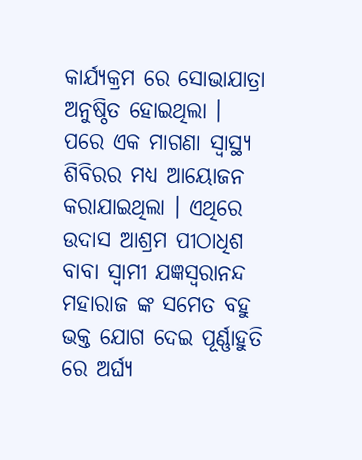କାର୍ଯ୍ୟକ୍ରମ ରେ ସୋଭାଯାତ୍ରା ଅନୁଷ୍ଠିତ ହୋଇଥିଲା । ପରେ ଏକ ମାଗଣା ସ୍ୱାସ୍ଥ୍ୟ ଶିବିରର ମଧ୍ୟ ଆୟୋଜନ କରାଯାଇଥିଲା । ଏଥିରେ ଉଦାସ ଆଶ୍ରମ ପୀଠାଧିଶ ବାବା ସ୍ୱାମୀ ଯଜ୍ଞସ୍ୱରାନନ୍ଦ ମହାରାଜ ଙ୍କ ସମେତ ବହୁ ଭକ୍ତ ଯୋଗ ଦେଇ ପୂର୍ଣ୍ଣାହୁତି ରେ ଅର୍ଘ୍ୟ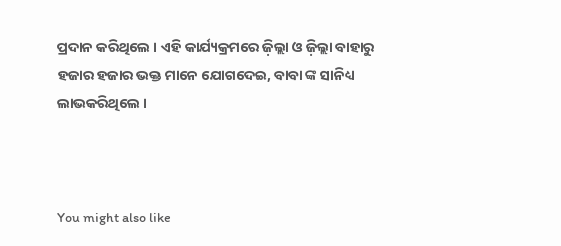ପ୍ରଦାନ କରିଥିଲେ । ଏହି କାର୍ଯ୍ୟକ୍ରମରେ ଜ଼ିଲ୍ଲା ଓ ଜ଼ିଲ୍ଲା ବାହାରୁ ହଜାର ହଜାର ଭକ୍ତ ମାନେ ଯୋଗଦେଇ, ବାବା ଙ୍କ ସାନିଧ୍ୟ ଲାଭକରିଥିଲେ ।



You might also like